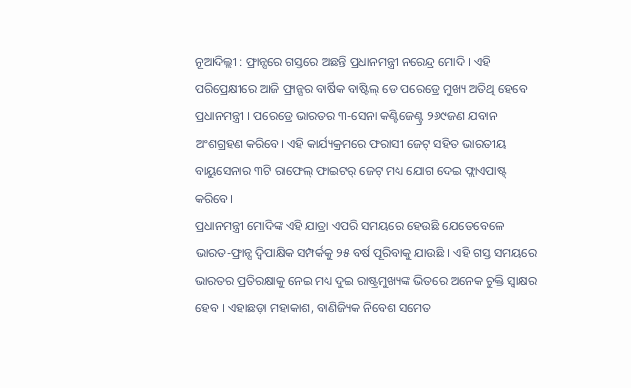ନୂଆଦିଲ୍ଲୀ : ଫ୍ରାନ୍ସରେ ଗସ୍ତରେ ଅଛନ୍ତି ପ୍ରଧାନମନ୍ତ୍ରୀ ନରେନ୍ଦ୍ର ମୋଦି । ଏହି ପରିପ୍ରେକ୍ଷୀରେ ଆଜି ଫ୍ରାନ୍ସର ବାର୍ଷିକ ବାଷ୍ଟିଲ୍ ଡେ ପରେଡ୍ରେ ମୁଖ୍ୟ ଅତିଥି ହେବେ ପ୍ରଧାନମନ୍ତ୍ରୀ । ପରେଡ୍ରେ ଭାରତର ୩-ସେନା କଣ୍ଟିଜେଣ୍ଟ୍ର ୨୬୯ଜଣ ଯବାନ ଅଂଶଗ୍ରହଣ କରିବେ। ଏହି କାର୍ଯ୍ୟକ୍ରମରେ ଫରାସୀ ଜେଟ୍ ସହିତ ଭାରତୀୟ ବାୟୁସେନାର ୩ଟି ରାଫେଲ୍ ଫାଇଟର୍ ଜେଟ୍ ମଧ୍ୟ ଯୋଗ ଦେଇ ଫ୍ଲାଏପାଷ୍ଟ୍ କରିବେ।
ପ୍ରଧାନମନ୍ତ୍ରୀ ମୋଦିଙ୍କ ଏହି ଯାତ୍ରା ଏପରି ସମୟରେ ହେଉଛି ଯେତେବେଳେ ଭାରତ-ଫ୍ରାନ୍ସ ଦ୍ବିପାକ୍ଷିକ ସମ୍ପର୍କକୁ ୨୫ ବର୍ଷ ପୂରିବାକୁ ଯାଉଛି । ଏହି ଗସ୍ତ ସମୟରେ ଭାରତର ପ୍ରତିରକ୍ଷାକୁ ନେଇ ମଧ୍ୟ ଦୁଇ ରାଷ୍ଟ୍ରମୁଖ୍ୟଙ୍କ ଭିତରେ ଅନେକ ଚୁକ୍ତି ସ୍ବାକ୍ଷର ହେବ । ଏହାଛଡ଼ା ମହାକାଶ, ବାଣିଜ୍ୟିକ ନିବେଶ ସମେତ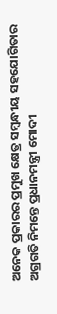ଅନେକ ପ୍ରକାରର ପ୍ରମୁଖ କ୍ଷେତ୍ର ସମ୍ବନ୍ଧୀୟ ସହଯୋଗିତାର ଅଗ୍ରଗତି ନିମନ୍ତେ ପ୍ରଧାନମନ୍ତ୍ରୀ ମୋଦୀ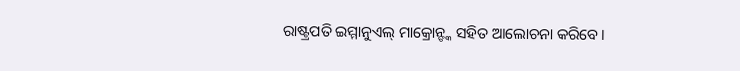ରାଷ୍ଟ୍ରପତି ଇମ୍ମାନୁଏଲ୍ ମାକ୍ରୋନ୍ଙ୍କ ସହିତ ଆଲୋଚନା କରିବେ।